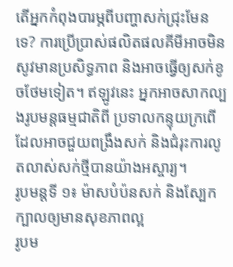តើអ្នកកំពុងបារម្ភពីបញ្ហាសក់ជ្រុះមែនទេ? ការប្រើប្រាស់ផលិតផលគីមីអាចមិនសូវមានប្រសិទ្ធភាព និងអាចធ្វើឲ្យសក់ខូចថែមទៀត។ ឥឡូវនេះ អ្នកអាចសាកល្បងរូបមន្តធម្មជាតិពី ប្រទាលកន្ទុយក្រពើ ដែលអាចជួយពង្រឹងសក់ និងជំរុះការលូតលាស់សក់ថ្មីបានយ៉ាងអស្ចារ្យ។
រូបមន្តទី ១៖ ម៉ាសបំប៉នសក់ និងស្បែកក្បាលឲ្យមានសុខភាពល្អ
រូបម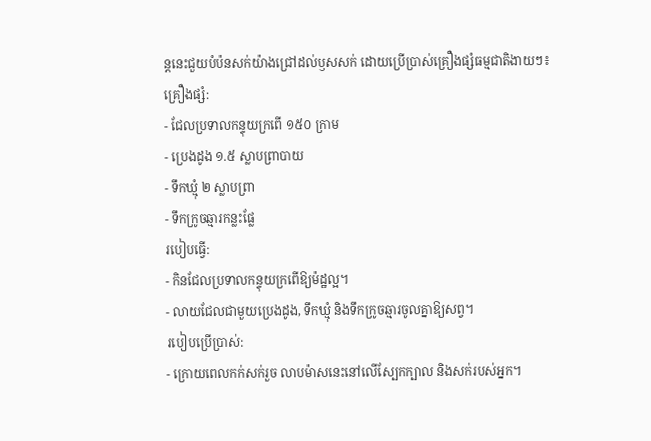ន្តនេះជួយបំប៉នសក់យ៉ាងជ្រៅដល់ឫសសក់ ដោយប្រើប្រាស់គ្រឿងផ្សំធម្មជាតិងាយៗ៖
គ្រឿងផ្សំ:
- ជែលប្រទាលកន្ទុយក្រពើ ១៥០ ក្រាម
- ប្រេងដូង ១.៥ ស្លាបព្រាបាយ
- ទឹកឃ្មុំ ២ ស្លាបព្រា
- ទឹកក្រូចឆ្មារកន្លះផ្លែ
របៀបធ្វើ:
- កិនជែលប្រទាលកន្ទុយក្រពើឱ្យម៉ដ្ឋល្អ។
- លាយជែលជាមួយប្រេងដូង, ទឹកឃ្មុំ និងទឹកក្រូចឆ្មារចូលគ្នាឱ្យសព្វ។
របៀបប្រើប្រាស់:
- ក្រោយពេលកក់សក់រួច លាបម៉ាសនេះនៅលើស្បែកក្បាល និងសក់របស់អ្នក។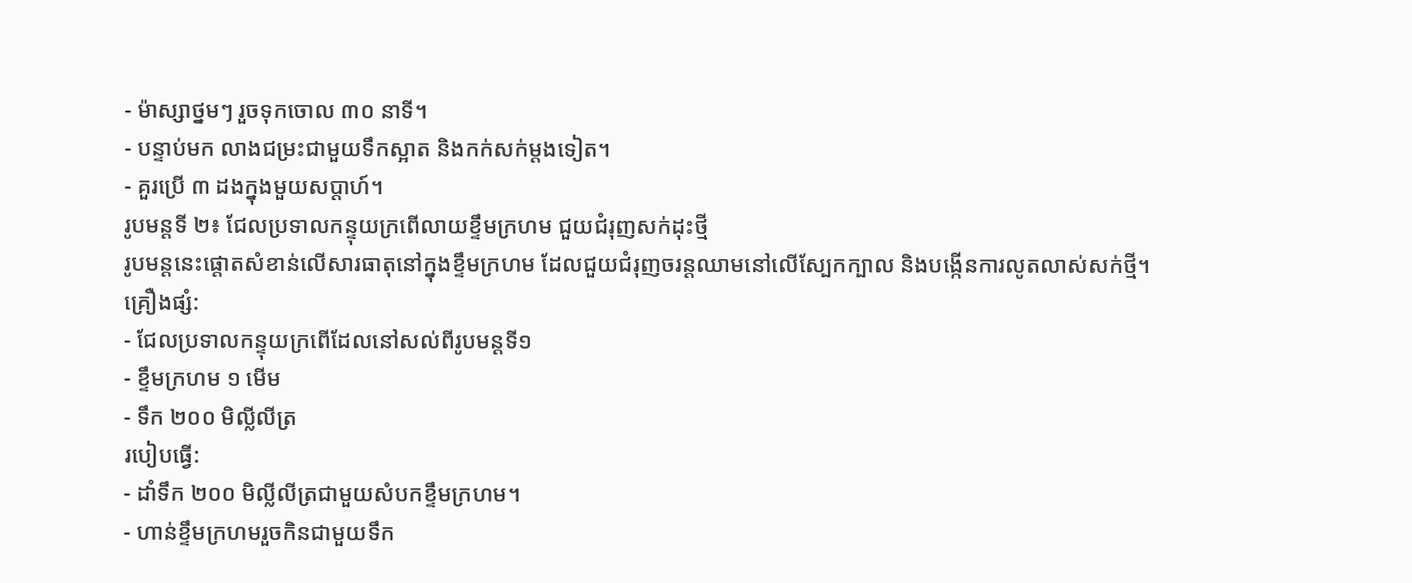- ម៉ាស្សាថ្នមៗ រួចទុកចោល ៣០ នាទី។
- បន្ទាប់មក លាងជម្រះជាមួយទឹកស្អាត និងកក់សក់ម្តងទៀត។
- គួរប្រើ ៣ ដងក្នុងមួយសប្តាហ៍។
រូបមន្តទី ២៖ ជែលប្រទាលកន្ទុយក្រពើលាយខ្ទឹមក្រហម ជួយជំរុញសក់ដុះថ្មី
រូបមន្តនេះផ្តោតសំខាន់លើសារធាតុនៅក្នុងខ្ទឹមក្រហម ដែលជួយជំរុញចរន្តឈាមនៅលើស្បែកក្បាល និងបង្កើនការលូតលាស់សក់ថ្មី។
គ្រឿងផ្សំ:
- ជែលប្រទាលកន្ទុយក្រពើដែលនៅសល់ពីរូបមន្តទី១
- ខ្ទឹមក្រហម ១ មើម
- ទឹក ២០០ មិលី្លលីត្រ
របៀបធ្វើ:
- ដាំទឹក ២០០ មិលី្លលីត្រជាមួយសំបកខ្ទឹមក្រហម។
- ហាន់ខ្ទឹមក្រហមរួចកិនជាមួយទឹក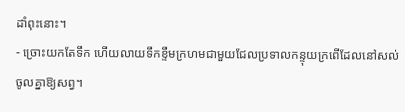ដាំពុះនោះ។
- ច្រោះយកតែទឹក ហើយលាយទឹកខ្ទឹមក្រហមជាមួយជែលប្រទាលកន្ទុយក្រពើដែលនៅសល់ចូលគ្នាឱ្យសព្វ។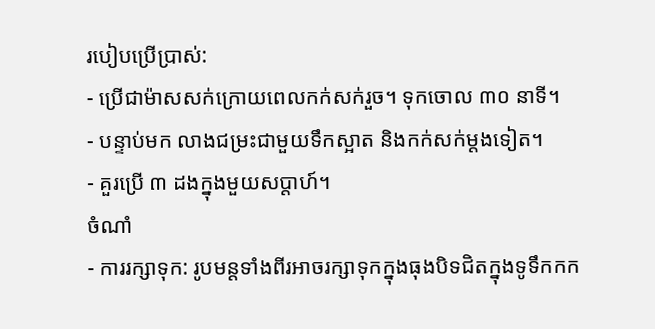របៀបប្រើប្រាស់:
- ប្រើជាម៉ាសសក់ក្រោយពេលកក់សក់រួច។ ទុកចោល ៣០ នាទី។
- បន្ទាប់មក លាងជម្រះជាមួយទឹកស្អាត និងកក់សក់ម្តងទៀត។
- គួរប្រើ ៣ ដងក្នុងមួយសប្តាហ៍។
ចំណាំ
- ការរក្សាទុក: រូបមន្តទាំងពីរអាចរក្សាទុកក្នុងធុងបិទជិតក្នុងទូទឹកកក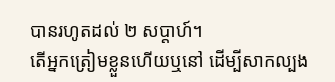បានរហូតដល់ ២ សប្តាហ៍។
តើអ្នកត្រៀមខ្លួនហើយឬនៅ ដើម្បីសាកល្បង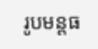រូបមន្តធ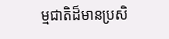ម្មជាតិដ៏មានប្រសិ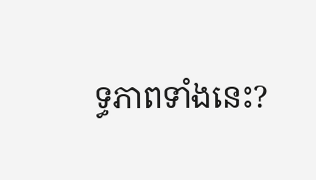ទ្ធភាពទាំងនេះ?